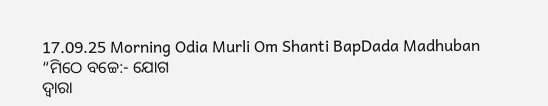17.09.25 Morning Odia Murli Om Shanti BapDada Madhuban
“ମିଠେ ବଚ୍ଚେ:- ଯୋଗ
ଦ୍ୱାରା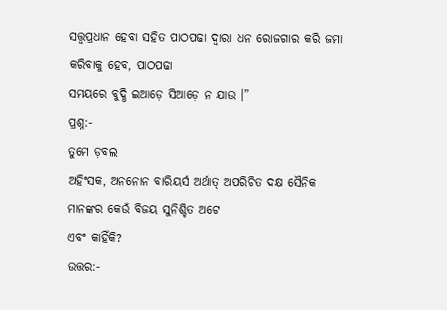ସତ୍ତ୍ୱପ୍ରଧାନ ହେବା ସହିତ ପାଠପଢା ଦ୍ୱାରା ଧନ ରୋଜଗାର କରି ଜମା କରିବାକୁ ହେବ, ପାଠପଢା
ସମୟରେ ବୁଦ୍ଧି ଇଆଡ଼େ ସିଆଡ଼େ ନ ଯାଉ ।”
ପ୍ରଶ୍ନ:-
ତୁମେ ଡ଼ବଲ
ଅହିଂସକ, ଅନନୋନ ବାରିୟର୍ସ ଅର୍ଥାତ୍ ଅପରିଚିତ ଦକ୍ଷ ସୈନିକ ମାନଙ୍କର କେଉଁ ବିଜୟ ସୁନିଶ୍ଚିତ ଅଟେ
ଏବଂ କାହିଁକି?
ଉତ୍ତର:-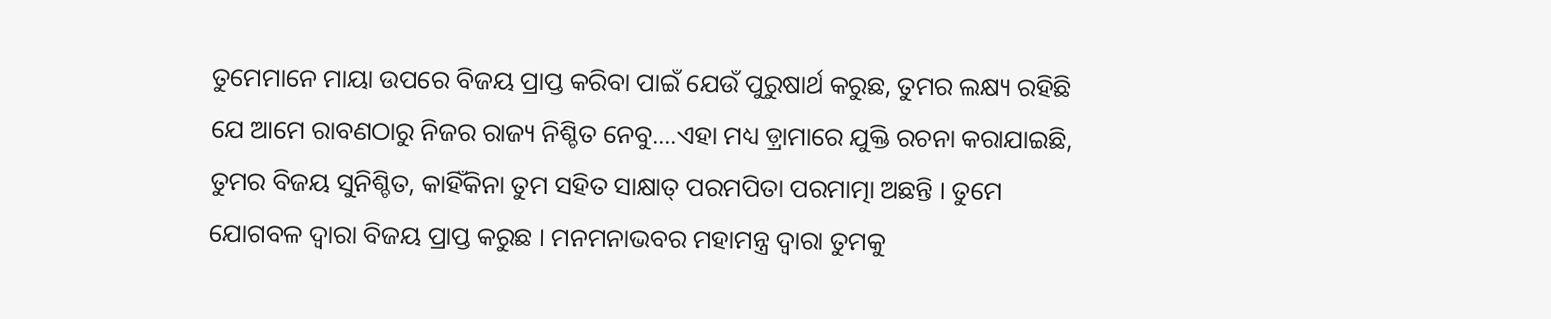ତୁମେମାନେ ମାୟା ଉପରେ ବିଜୟ ପ୍ରାପ୍ତ କରିବା ପାଇଁ ଯେଉଁ ପୁରୁଷାର୍ଥ କରୁଛ, ତୁମର ଲକ୍ଷ୍ୟ ରହିଛି
ଯେ ଆମେ ରାବଣଠାରୁ ନିଜର ରାଜ୍ୟ ନିଶ୍ଚିତ ନେବୁ....ଏହା ମଧ୍ୟ ଡ଼୍ରାମାରେ ଯୁକ୍ତି ରଚନା କରାଯାଇଛି,
ତୁମର ବିଜୟ ସୁନିଶ୍ଚିତ, କାହିଁକିନା ତୁମ ସହିତ ସାକ୍ଷାତ୍ ପରମପିତା ପରମାତ୍ମା ଅଛନ୍ତି । ତୁମେ
ଯୋଗବଳ ଦ୍ୱାରା ବିଜୟ ପ୍ରାପ୍ତ କରୁଛ । ମନମନାଭବର ମହାମନ୍ତ୍ର ଦ୍ୱାରା ତୁମକୁ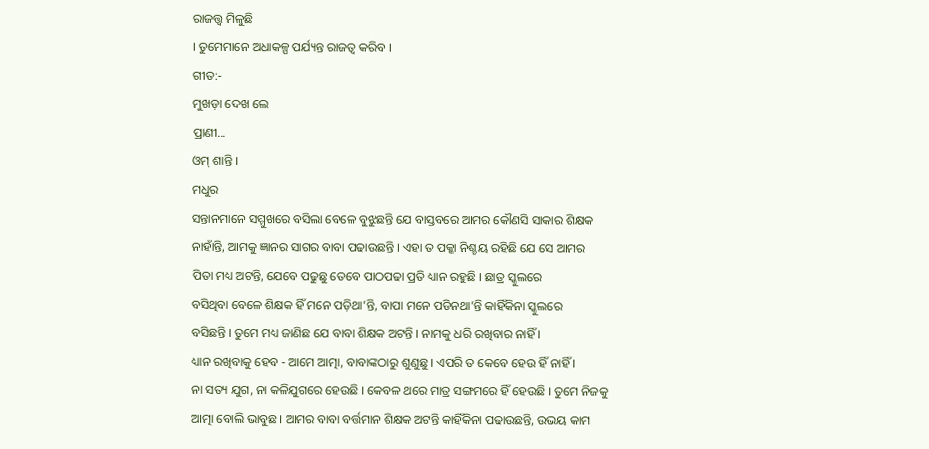ରାଜତ୍ତ୍ୱ ମିଳୁଛି
। ତୁମେମାନେ ଅଧାକଳ୍ପ ପର୍ଯ୍ୟନ୍ତ ରାଜତ୍ୱ କରିବ ।
ଗୀତ:-
ମୁଖଡ଼ା ଦେଖ ଲେ
ପ୍ରାଣୀ...
ଓମ୍ ଶାନ୍ତି ।
ମଧୁର
ସନ୍ତାନମାନେ ସମ୍ମୁଖରେ ବସିଲା ବେଳେ ବୁଝୁଛନ୍ତି ଯେ ବାସ୍ତବରେ ଆମର କୌଣସି ସାକାର ଶିକ୍ଷକ
ନାହାଁନ୍ତି, ଆମକୁ ଜ୍ଞାନର ସାଗର ବାବା ପଢାଉଛନ୍ତି । ଏହା ତ ପକ୍କା ନିଶ୍ଚୟ ରହିଛି ଯେ ସେ ଆମର
ପିତା ମଧ୍ୟ ଅଟନ୍ତି, ଯେବେ ପଢୁଛୁ ତେବେ ପାଠପଢା ପ୍ରତି ଧ୍ୟାନ ରହୁଛି । ଛାତ୍ର ସ୍କୁଲରେ
ବସିଥିବା ବେଳେ ଶିକ୍ଷକ ହିଁ ମନେ ପଡ଼ିଥା’ନ୍ତି, ବାପା ମନେ ପଡିନଥା’ନ୍ତି କାହିଁକିନା ସ୍କୁଲରେ
ବସିଛନ୍ତି । ତୁମେ ମଧ୍ୟ ଜାଣିଛ ଯେ ବାବା ଶିକ୍ଷକ ଅଟନ୍ତି । ନାମକୁ ଧରି ରଖିବାର ନାହିଁ ।
ଧ୍ୟାନ ରଖିବାକୁ ହେବ - ଆମେ ଆତ୍ମା, ବାବାଙ୍କଠାରୁ ଶୁଣୁଛୁ । ଏପରି ତ କେବେ ହେଉ ହିଁ ନାହିଁ ।
ନା ସତ୍ୟ ଯୁଗ, ନା କଳିଯୁଗରେ ହେଉଛି । କେବଳ ଥରେ ମାତ୍ର ସଙ୍ଗମରେ ହିଁ ହେଉଛି । ତୁମେ ନିଜକୁ
ଆତ୍ମା ବୋଲି ଭାବୁଛ । ଆମର ବାବା ବର୍ତ୍ତମାନ ଶିକ୍ଷକ ଅଟନ୍ତି କାହିଁକିନା ପଢାଉଛନ୍ତି, ଉଭୟ କାମ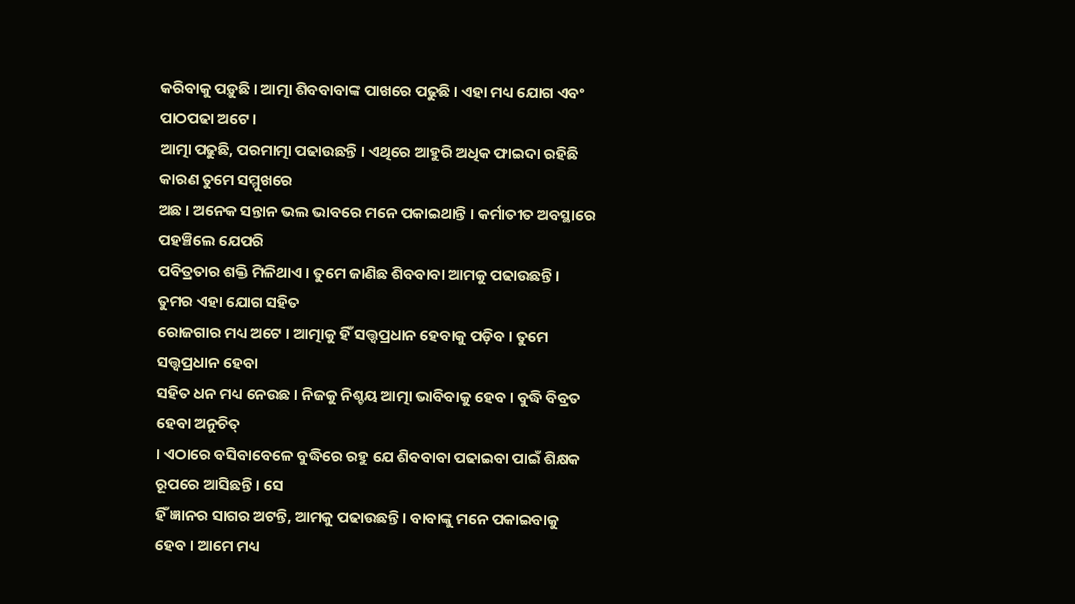କରିବାକୁ ପଡ଼ୁଛି । ଆତ୍ମା ଶିବବାବାଙ୍କ ପାଖରେ ପଢୁଛି । ଏହା ମଧ୍ୟ ଯୋଗ ଏବଂ ପାଠପଢା ଅଟେ ।
ଆତ୍ମା ପଢୁଛି, ପରମାତ୍ମା ପଢାଉଛନ୍ତି । ଏଥିରେ ଆହୁରି ଅଧିକ ଫାଇଦା ରହିଛି କାରଣ ତୁମେ ସମ୍ମୁଖରେ
ଅଛ । ଅନେକ ସନ୍ତାନ ଭଲ ଭାବରେ ମନେ ପକାଇଥାନ୍ତି । କର୍ମାତୀତ ଅବସ୍ଥାରେ ପହଞ୍ଚିଲେ ଯେପରି
ପବିତ୍ରତାର ଶକ୍ତି ମିଳିଥାଏ । ତୁମେ ଜାଣିଛ ଶିବବାବା ଆମକୁ ପଢାଉଛନ୍ତି । ତୁମର ଏହା ଯୋଗ ସହିତ
ରୋଜଗାର ମଧ୍ୟ ଅଟେ । ଆତ୍ମାକୁ ହିଁ ସତ୍ତ୍ୱପ୍ରଧାନ ହେବାକୁ ପଡ଼ିବ । ତୁମେ ସତ୍ତ୍ୱପ୍ରଧାନ ହେବା
ସହିତ ଧନ ମଧ୍ୟ ନେଉଛ । ନିଜକୁ ନିଶ୍ଚୟ ଆତ୍ମା ଭାବିବାକୁ ହେବ । ବୁଦ୍ଧି ବିବ୍ରତ ହେବା ଅନୁଚିତ୍
। ଏଠାରେ ବସିବାବେଳେ ବୁଦ୍ଧିରେ ରହୁ ଯେ ଶିବବାବା ପଢାଇବା ପାଇଁ ଶିକ୍ଷକ ରୂପରେ ଆସିଛନ୍ତି । ସେ
ହିଁ ଜ୍ଞାନର ସାଗର ଅଟନ୍ତି, ଆମକୁ ପଢାଉଛନ୍ତି । ବାବାଙ୍କୁ ମନେ ପକାଇବାକୁ ହେବ । ଆମେ ମଧ୍ୟ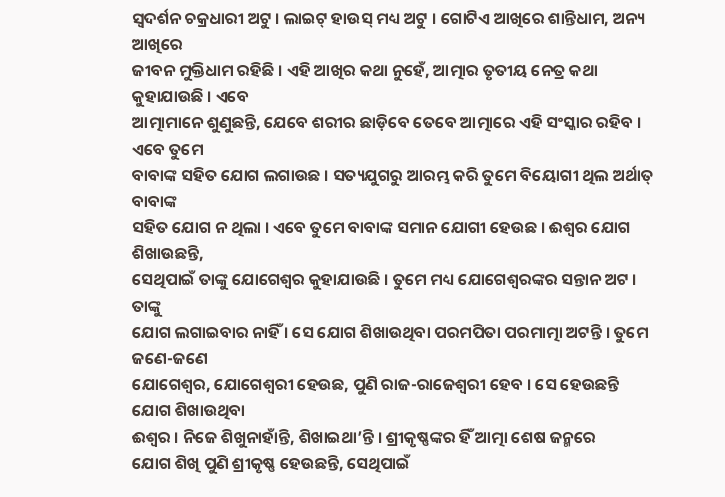ସ୍ୱଦର୍ଶନ ଚକ୍ରଧାରୀ ଅଟୁ । ଲାଇଟ୍ ହାଉସ୍ ମଧ୍ୟ ଅଟୁ । ଗୋଟିଏ ଆଖିରେ ଶାନ୍ତିଧାମ, ଅନ୍ୟ ଆଖିରେ
ଜୀବନ ମୁକ୍ତିଧାମ ରହିଛି । ଏହି ଆଖିର କଥା ନୁହେଁ, ଆତ୍ମାର ତୃତୀୟ ନେତ୍ର କଥା କୁହାଯାଉଛି । ଏବେ
ଆତ୍ମାମାନେ ଶୁଣୁଛନ୍ତି, ଯେବେ ଶରୀର ଛାଡ଼ିବେ ତେବେ ଆତ୍ମାରେ ଏହି ସଂସ୍କାର ରହିବ । ଏବେ ତୁମେ
ବାବାଙ୍କ ସହିତ ଯୋଗ ଲଗାଉଛ । ସତ୍ୟଯୁଗରୁ ଆରମ୍ଭ କରି ତୁମେ ବିୟୋଗୀ ଥିଲ ଅର୍ଥାତ୍ ବାବାଙ୍କ
ସହିତ ଯୋଗ ନ ଥିଲା । ଏବେ ତୁମେ ବାବାଙ୍କ ସମାନ ଯୋଗୀ ହେଉଛ । ଈଶ୍ୱର ଯୋଗ ଶିଖାଉଛନ୍ତି,
ସେଥିପାଇଁ ତାଙ୍କୁ ଯୋଗେଶ୍ୱର କୁହାଯାଉଛି । ତୁମେ ମଧ୍ୟ ଯୋଗେଶ୍ୱରଙ୍କର ସନ୍ତାନ ଅଟ । ତାଙ୍କୁ
ଯୋଗ ଲଗାଇବାର ନାହିଁ । ସେ ଯୋଗ ଶିଖାଉଥିବା ପରମପିତା ପରମାତ୍ମା ଅଟନ୍ତି । ତୁମେ ଜଣେ-ଜଣେ
ଯୋଗେଶ୍ୱର, ଯୋଗେଶ୍ୱରୀ ହେଉଛ, ପୁଣି ରାଜ-ରାଜେଶ୍ୱରୀ ହେବ । ସେ ହେଉଛନ୍ତି ଯୋଗ ଶିଖାଉଥିବା
ଈଶ୍ୱର । ନିଜେ ଶିଖୁନାହାଁନ୍ତି, ଶିଖାଇଥା’ନ୍ତି । ଶ୍ରୀକୃଷ୍ଣଙ୍କର ହିଁ ଆତ୍ମା ଶେଷ ଜନ୍ମରେ
ଯୋଗ ଶିଖି ପୁଣି ଶ୍ରୀକୃଷ୍ଣ ହେଉଛନ୍ତି, ସେଥିପାଇଁ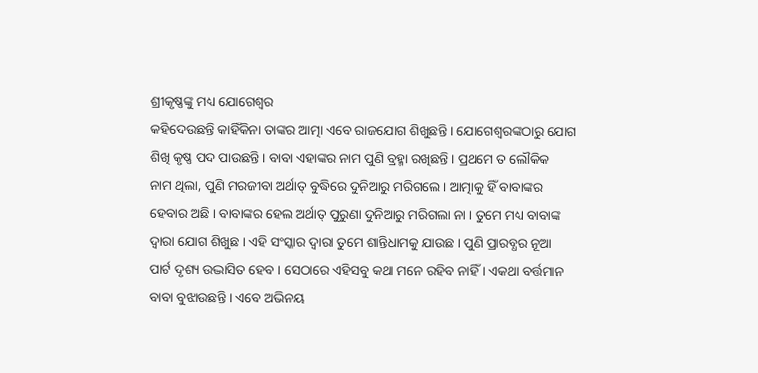ଶ୍ରୀକୃଷ୍ଣଙ୍କୁ ମଧ୍ୟ ଯୋଗେଶ୍ୱର
କହିଦେଉଛନ୍ତି କାହିଁକିନା ତାଙ୍କର ଆତ୍ମା ଏବେ ରାଜଯୋଗ ଶିଖୁଛନ୍ତି । ଯୋଗେଶ୍ୱରଙ୍କଠାରୁ ଯୋଗ
ଶିଖି କୃଷ୍ଣ ପଦ ପାଉଛନ୍ତି । ବାବା ଏହାଙ୍କର ନାମ ପୁଣି ବ୍ରହ୍ମା ରଖିଛନ୍ତି । ପ୍ରଥମେ ତ ଲୌକିକ
ନାମ ଥିଲା, ପୁଣି ମରଜୀବା ଅର୍ଥାତ୍ ବୁଦ୍ଧିରେ ଦୁନିଆରୁ ମରିଗଲେ । ଆତ୍ମାକୁ ହିଁ ବାବାଙ୍କର
ହେବାର ଅଛି । ବାବାଙ୍କର ହେଲ ଅର୍ଥାତ୍ ପୁରୁଣା ଦୁନିଆରୁ ମରିଗଲା ନା । ତୁମେ ମଧ୍ୟ ବାବାଙ୍କ
ଦ୍ୱାରା ଯୋଗ ଶିଖୁଛ । ଏହି ସଂସ୍କାର ଦ୍ୱାରା ତୁମେ ଶାନ୍ତିଧାମକୁ ଯାଉଛ । ପୁଣି ପ୍ରାରବ୍ଧର ନୂଆ
ପାର୍ଟ ଦୃଶ୍ୟ ଉଦ୍ଭାସିତ ହେବ । ସେଠାରେ ଏହିସବୁ କଥା ମନେ ରହିବ ନାହିଁ । ଏକଥା ବର୍ତ୍ତମାନ
ବାବା ବୁଝାଉଛନ୍ତି । ଏବେ ଅଭିନୟ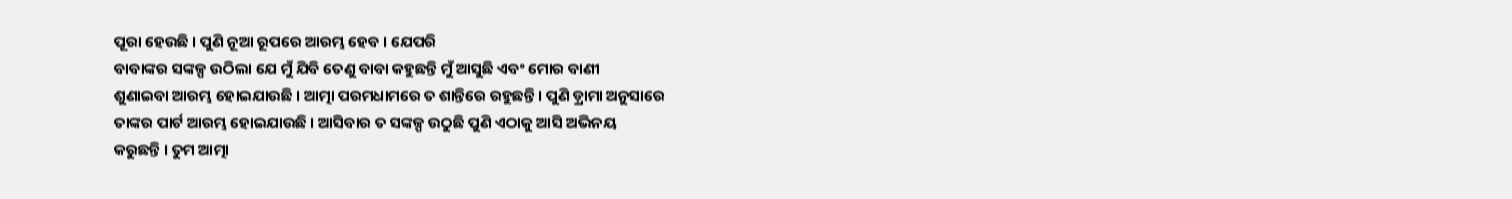ପୂରା ହେଉଛି । ପୁଣି ନୂଆ ରୂପରେ ଆରମ୍ଭ ହେବ । ଯେପରି
ବାବାଙ୍କର ସଙ୍କଳ୍ପ ଉଠିଲା ଯେ ମୁଁ ଯିବି ତେଣୁ ବାବା କହୁଛନ୍ତି ମୁଁ ଆସୁଛି ଏବଂ ମୋର ବାଣୀ
ଶୁଣାଇବା ଆରମ୍ଭ ହୋଇଯାଉଛି । ଆତ୍ମା ପରମଧାମରେ ତ ଶାନ୍ତିରେ ରହୁଛନ୍ତି । ପୁଣି ଡ଼୍ରାମା ଅନୁସାରେ
ତାଙ୍କର ପାର୍ଟ ଆରମ୍ଭ ହୋଇଯାଉଛି । ଆସିବାର ତ ସଙ୍କଳ୍ପ ଉଠୁଛି ପୁଣି ଏଠାକୁ ଆସି ଅଭିନୟ
କରୁଛନ୍ତି । ତୁମ ଆତ୍ମା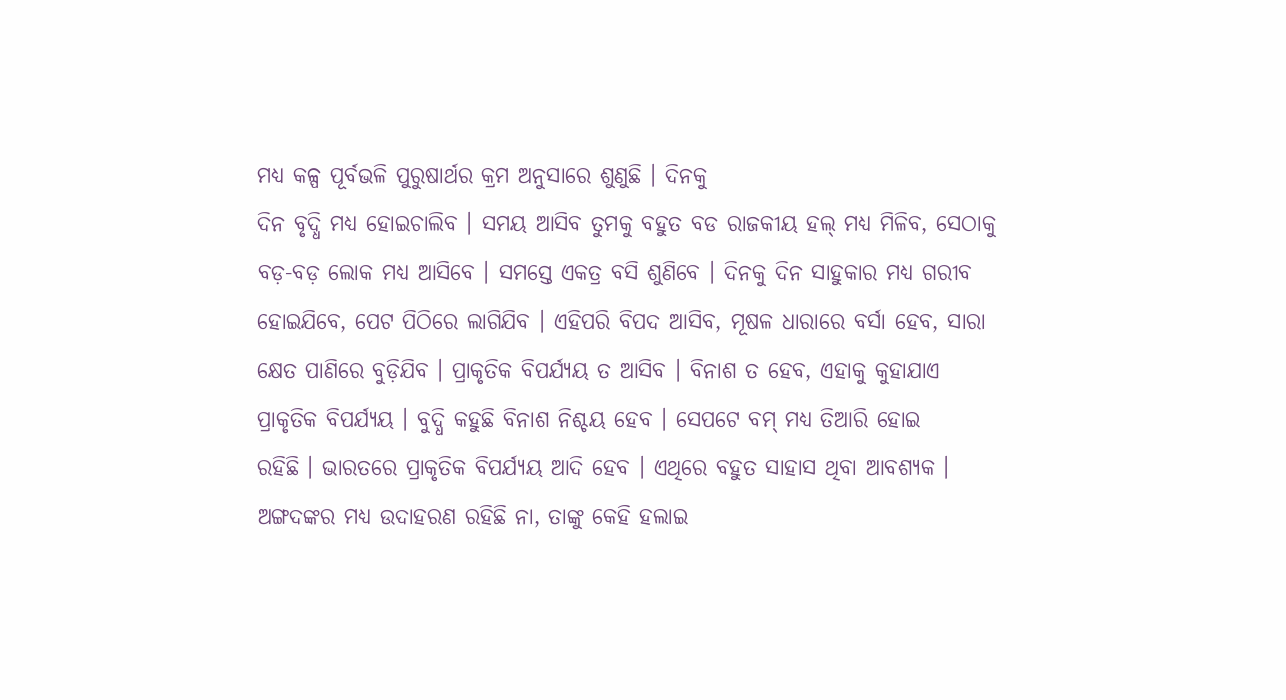ମଧ୍ୟ କଳ୍ପ ପୂର୍ବଭଳି ପୁରୁଷାର୍ଥର କ୍ରମ ଅନୁସାରେ ଶୁଣୁଛି । ଦିନକୁ
ଦିନ ବୃଦ୍ଧି ମଧ୍ୟ ହୋଇଚାଲିବ । ସମୟ ଆସିବ ତୁମକୁ ବହୁତ ବଡ ରାଜକୀୟ ହଲ୍ ମଧ୍ୟ ମିଳିବ, ସେଠାକୁ
ବଡ଼-ବଡ଼ ଲୋକ ମଧ୍ୟ ଆସିବେ । ସମସ୍ତେ ଏକତ୍ର ବସି ଶୁଣିବେ । ଦିନକୁ ଦିନ ସାହୁକାର ମଧ୍ୟ ଗରୀବ
ହୋଇଯିବେ, ପେଟ ପିଠିରେ ଲାଗିଯିବ । ଏହିପରି ବିପଦ ଆସିବ, ମୂଷଳ ଧାରାରେ ବର୍ସା ହେବ, ସାରା
କ୍ଷେତ ପାଣିରେ ବୁଡ଼ିଯିବ । ପ୍ରାକୃତିକ ବିପର୍ଯ୍ୟୟ ତ ଆସିବ । ବିନାଶ ତ ହେବ, ଏହାକୁ କୁହାଯାଏ
ପ୍ରାକୃତିକ ବିପର୍ଯ୍ୟୟ । ବୁଦ୍ଧି କହୁଛି ବିନାଶ ନିଶ୍ଚୟ ହେବ । ସେପଟେ ବମ୍ ମଧ୍ୟ ତିଆରି ହୋଇ
ରହିଛି । ଭାରତରେ ପ୍ରାକୃତିକ ବିପର୍ଯ୍ୟୟ ଆଦି ହେବ । ଏଥିରେ ବହୁତ ସାହାସ ଥିବା ଆବଶ୍ୟକ ।
ଅଙ୍ଗଦଙ୍କର ମଧ୍ୟ ଉଦାହରଣ ରହିଛି ନା, ତାଙ୍କୁ କେହି ହଲାଇ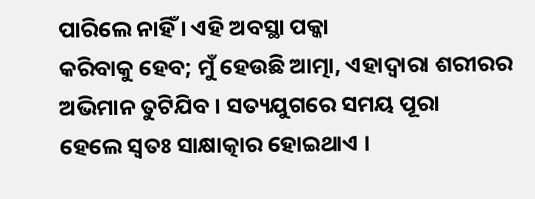ପାରିଲେ ନାହିଁ । ଏହି ଅବସ୍ଥା ପକ୍କା
କରିବାକୁ ହେବ; ମୁଁ ହେଉଛି ଆତ୍ମା, ଏହାଦ୍ୱାରା ଶରୀରର ଅଭିମାନ ତୁଟିଯିବ । ସତ୍ୟଯୁଗରେ ସମୟ ପୂରା
ହେଲେ ସ୍ୱତଃ ସାକ୍ଷାତ୍କାର ହୋଇଥାଏ ।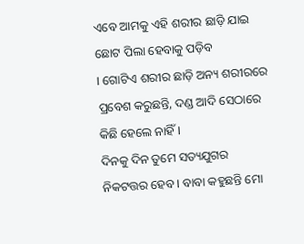ଏବେ ଆମକୁ ଏହି ଶରୀର ଛାଡ଼ି ଯାଇ ଛୋଟ ପିଲା ହେବାକୁ ପଡ଼ିବ
। ଗୋଟିଏ ଶରୀର ଛାଡ଼ି ଅନ୍ୟ ଶରୀରରେ ପ୍ରବେଶ କରୁଛନ୍ତି, ଦଣ୍ଡ ଆଦି ସେଠାରେ କିଛି ହେଲେ ନାହିଁ ।
ଦିନକୁ ଦିନ ତୁମେ ସତ୍ୟଯୁଗର ନିକଟତ୍ତର ହେବ । ବାବା କହୁଛନ୍ତି ମୋ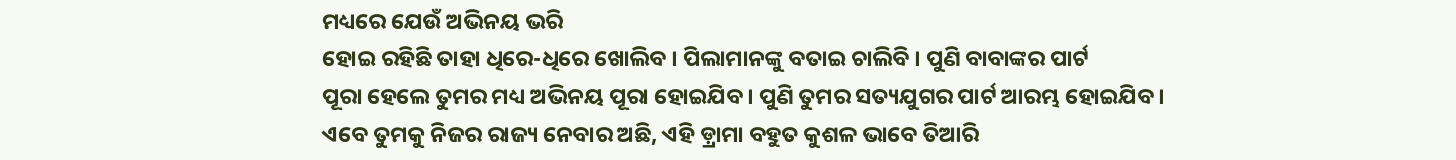ମଧ୍ୟରେ ଯେଉଁ ଅଭିନୟ ଭରି
ହୋଇ ରହିଛି ତାହା ଧିରେ-ଧିରେ ଖୋଲିବ । ପିଲାମାନଙ୍କୁ ବତାଇ ଚାଲିବି । ପୁଣି ବାବାଙ୍କର ପାର୍ଟ
ପୂରା ହେଲେ ତୁମର ମଧ୍ୟ ଅଭିନୟ ପୂରା ହୋଇଯିବ । ପୁଣି ତୁମର ସତ୍ୟଯୁଗର ପାର୍ଟ ଆରମ୍ଭ ହୋଇଯିବ ।
ଏବେ ତୁମକୁ ନିଜର ରାଜ୍ୟ ନେବାର ଅଛି, ଏହି ଡ଼୍ରାମା ବହୁତ କୁଶଳ ଭାବେ ତିଆରି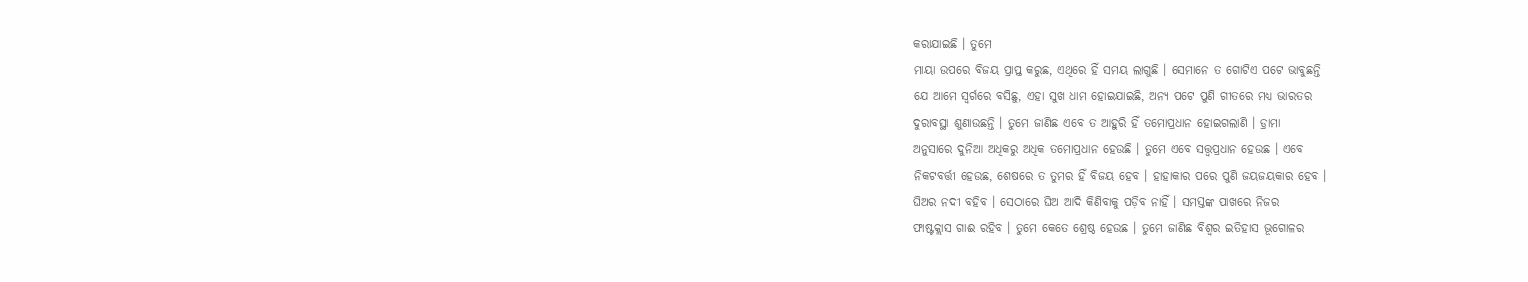କରାଯାଇଛି । ତୁମେ
ମାୟା ଉପରେ ବିଜୟ ପ୍ରାପ୍ତ କରୁଛ, ଏଥିରେ ହିଁ ସମୟ ଲାଗୁଛି । ସେମାନେ ତ ଗୋଟିଏ ପଟେ ଭାବୁଛନ୍ତି
ଯେ ଆମେ ସ୍ୱର୍ଗରେ ବସିଛୁ, ଏହା ସୁଖ ଧାମ ହୋଇଯାଇଛି, ଅନ୍ୟ ପଟେ ପୁଣି ଗୀତରେ ମଧ୍ୟ ଭାରତର
ଦୁରାବସ୍ଥା ଶୁଣାଉଛନ୍ତି । ତୁମେ ଜାଣିଛ ଏବେ ତ ଆହୁରି ହିଁ ତମୋପ୍ରଧାନ ହୋଇଗଲାଣି । ଡ଼୍ରାମା
ଅନୁସାରେ ଦୁନିଆ ଅଧିକରୁ ଅଧିକ ତମୋପ୍ରଧାନ ହେଉଛି । ତୁମେ ଏବେ ସତ୍ତ୍ୱପ୍ରଧାନ ହେଉଛ । ଏବେ
ନିକଟବର୍ତ୍ତୀ ହେଉଛ, ଶେଷରେ ତ ତୁମର ହିଁ ବିଜୟ ହେବ । ହାହାକାର ପରେ ପୁଣି ଜୟଜୟକାର ହେବ ।
ଘିଅର ନଦୀ ବହିବ । ସେଠାରେ ଘିଅ ଆଦି କିଣିବାକୁ ପଡ଼ିବ ନାହିଁ । ସମସ୍ତଙ୍କ ପାଖରେ ନିଜର
ଫାଷ୍ଟକ୍ଲାସ ଗାଈ ରହିବ । ତୁମେ କେତେ ଶ୍ରେଷ୍ଠ ହେଉଛ । ତୁମେ ଜାଣିଛ ବିଶ୍ୱର ଇତିହାସ ଭୂଗୋଳର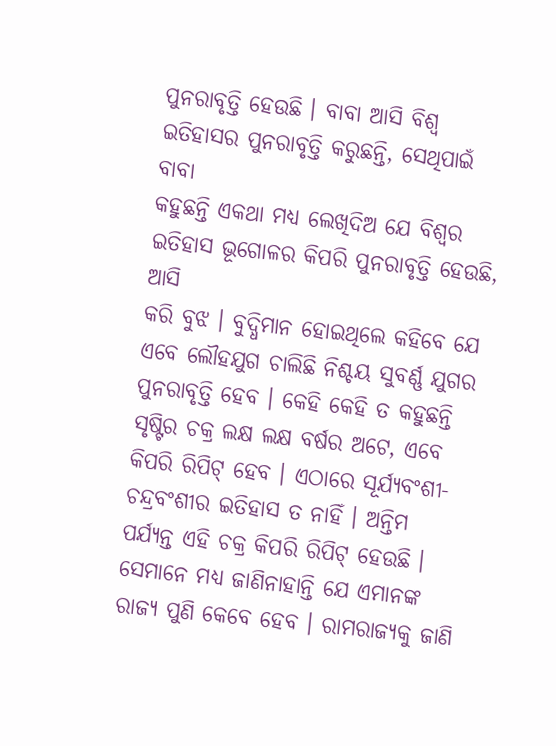ପୁନରାବୃତ୍ତି ହେଉଛି । ବାବା ଆସି ବିଶ୍ୱ ଇତିହାସର ପୁନରାବୃତ୍ତି କରୁଛନ୍ତି, ସେଥିପାଇଁ ବାବା
କହୁଛନ୍ତି ଏକଥା ମଧ୍ୟ ଲେଖିଦିଅ ଯେ ବିଶ୍ୱର ଇତିହାସ ଭୂଗୋଳର କିପରି ପୁନରାବୃତ୍ତି ହେଉଛି, ଆସି
କରି ବୁଝ । ବୁଦ୍ଧିମାନ ହୋଇଥିଲେ କହିବେ ଯେ ଏବେ ଲୌହଯୁଗ ଚାଲିଛି ନିଶ୍ଚୟ ସୁବର୍ଣ୍ଣ ଯୁଗର
ପୁନରାବୃତ୍ତି ହେବ । କେହି କେହି ତ କହୁଛନ୍ତି ସୃଷ୍ଟିର ଚକ୍ର ଲକ୍ଷ ଲକ୍ଷ ବର୍ଷର ଅଟେ, ଏବେ
କିପରି ରିପିଟ୍ ହେବ । ଏଠାରେ ସୂର୍ଯ୍ୟବଂଶୀ- ଚନ୍ଦ୍ରବଂଶୀର ଇତିହାସ ତ ନାହିଁ । ଅନ୍ତିମ
ପର୍ଯ୍ୟନ୍ତ ଏହି ଚକ୍ର କିପରି ରିପିଟ୍ ହେଉଛି । ସେମାନେ ମଧ୍ୟ ଜାଣିନାହାନ୍ତି ଯେ ଏମାନଙ୍କ
ରାଜ୍ୟ ପୁଣି କେବେ ହେବ । ରାମରାଜ୍ୟକୁ ଜାଣି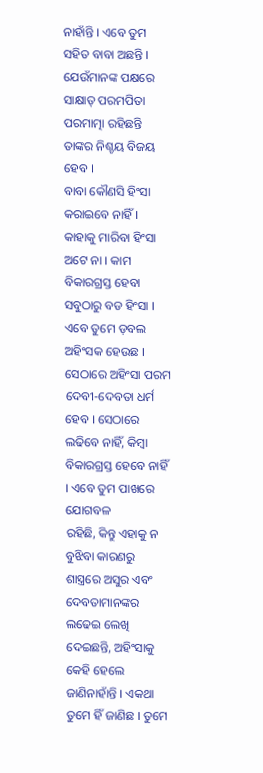ନାହାଁନ୍ତି । ଏବେ ତୁମ ସହିତ ବାବା ଅଛନ୍ତି ।
ଯେଉଁମାନଙ୍କ ପକ୍ଷରେ ସାକ୍ଷାତ୍ ପରମପିତା ପରମାତ୍ମା ରହିଛନ୍ତି ତାଙ୍କର ନିଶ୍ଚୟ ବିଜୟ ହେବ ।
ବାବା କୌଣସି ହିଂସା କରାଇବେ ନାହିଁ । କାହାକୁ ମାରିବା ହିଂସା ଅଟେ ନା । କାମ ବିକାରଗ୍ରସ୍ତ ହେବା
ସବୁଠାରୁ ବଡ ହିଂସା । ଏବେ ତୁମେ ଡ଼ବଲ ଅହିଂସକ ହେଉଛ । ସେଠାରେ ଅହିଂସା ପରମ ଦେବୀ-ଦେବତା ଧର୍ମ
ହେବ । ସେଠାରେ ଲଢିବେ ନାହିଁ, କିମ୍ବା ବିକାରଗ୍ରସ୍ତ ହେବେ ନାହିଁ । ଏବେ ତୁମ ପାଖରେ ଯୋଗବଳ
ରହିଛି, କିନ୍ତୁ ଏହାକୁ ନ ବୁଝିବା କାରଣରୁ ଶାସ୍ତ୍ରରେ ଅସୁର ଏବଂ ଦେବତାମାନଙ୍କର ଲଢେଇ ଲେଖି
ଦେଇଛନ୍ତି, ଅହିଂସାକୁ କେହି ହେଲେ ଜାଣିନାହାଁନ୍ତି । ଏକଥା ତୁମେ ହିଁ ଜାଣିଛ । ତୁମେ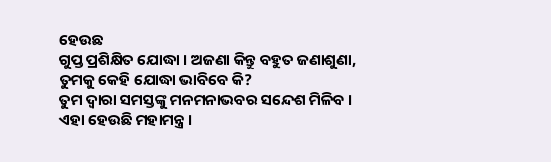ହେଉଛ
ଗୁପ୍ତ ପ୍ରଶିକ୍ଷିତ ଯୋଦ୍ଧା । ଅଜଣା କିନ୍ତୁ ବହୁତ ଜଣାଶୁଣା, ତୁମକୁ କେହି ଯୋଦ୍ଧା ଭାବିବେ କି?
ତୁମ ଦ୍ୱାରା ସମସ୍ତଙ୍କୁ ମନମନାଭବର ସନ୍ଦେଶ ମିଳିବ । ଏହା ହେଉଛି ମହାମନ୍ତ୍ର ।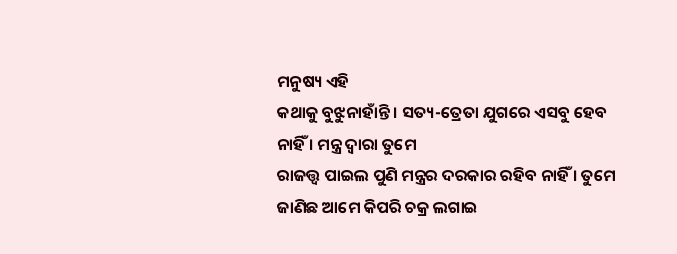ମନୁଷ୍ୟ ଏହି
କଥାକୁ ବୁଝୁନାହାଁନ୍ତି । ସତ୍ୟ-ତ୍ରେତା ଯୁଗରେ ଏସବୁ ହେବ ନାହିଁ । ମନ୍ତ୍ର ଦ୍ୱାରା ତୁମେ
ରାଜତ୍ତ୍ୱ ପାଇଲ ପୁଣି ମନ୍ତ୍ରର ଦରକାର ରହିବ ନାହିଁ । ତୁମେ ଜାଣିଛ ଆମେ କିପରି ଚକ୍ର ଲଗାଇ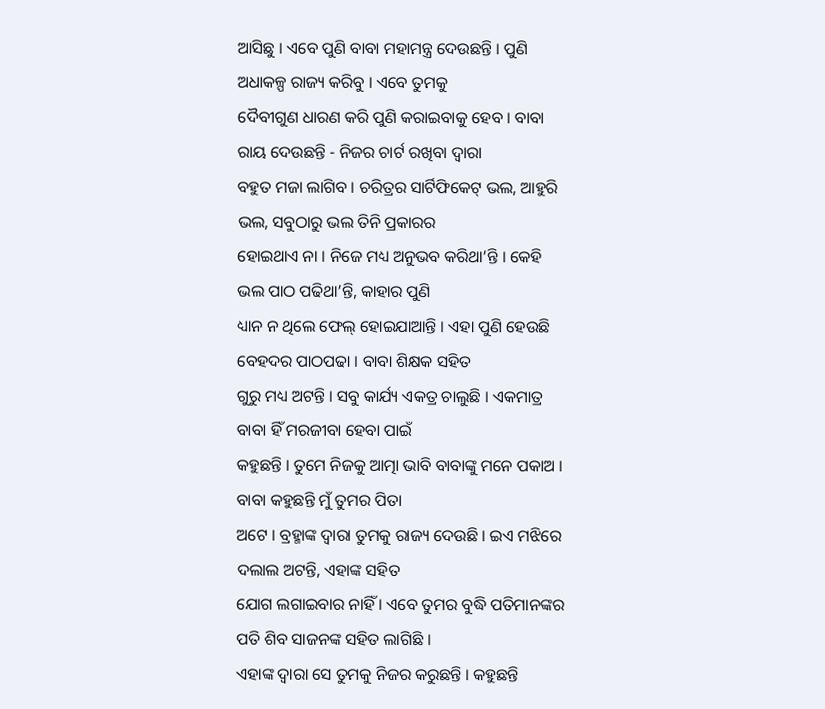ଆସିଛୁ । ଏବେ ପୁଣି ବାବା ମହାମନ୍ତ୍ର ଦେଉଛନ୍ତି । ପୁଣି ଅଧାକଳ୍ପ ରାଜ୍ୟ କରିବୁ । ଏବେ ତୁମକୁ
ଦୈବୀଗୁଣ ଧାରଣ କରି ପୁଣି କରାଇବାକୁ ହେବ । ବାବା ରାୟ ଦେଉଛନ୍ତି - ନିଜର ଚାର୍ଟ ରଖିବା ଦ୍ୱାରା
ବହୁତ ମଜା ଲାଗିବ । ଚରିତ୍ରର ସାର୍ଟିଫିକେଟ୍ ଭଲ, ଆହୁରି ଭଲ, ସବୁଠାରୁ ଭଲ ତିନି ପ୍ରକାରର
ହୋଇଥାଏ ନା । ନିଜେ ମଧ୍ୟ ଅନୁଭବ କରିଥା’ନ୍ତି । କେହି ଭଲ ପାଠ ପଢିଥା’ନ୍ତି, କାହାର ପୁଣି
ଧ୍ୟାନ ନ ଥିଲେ ଫେଲ୍ ହୋଇଯାଆନ୍ତି । ଏହା ପୁଣି ହେଉଛି ବେହଦର ପାଠପଢା । ବାବା ଶିକ୍ଷକ ସହିତ
ଗୁରୁ ମଧ୍ୟ ଅଟନ୍ତି । ସବୁ କାର୍ଯ୍ୟ ଏକତ୍ର ଚାଲୁଛି । ଏକମାତ୍ର ବାବା ହିଁ ମରଜୀବା ହେବା ପାଇଁ
କହୁଛନ୍ତି । ତୁମେ ନିଜକୁ ଆତ୍ମା ଭାବି ବାବାଙ୍କୁ ମନେ ପକାଅ । ବାବା କହୁଛନ୍ତି ମୁଁ ତୁମର ପିତା
ଅଟେ । ବ୍ରହ୍ମାଙ୍କ ଦ୍ୱାରା ତୁମକୁ ରାଜ୍ୟ ଦେଉଛି । ଇଏ ମଝିରେ ଦଲାଲ ଅଟନ୍ତି, ଏହାଙ୍କ ସହିତ
ଯୋଗ ଲଗାଇବାର ନାହିଁ । ଏବେ ତୁମର ବୁଦ୍ଧି ପତିମାନଙ୍କର ପତି ଶିବ ସାଜନଙ୍କ ସହିତ ଲାଗିଛି ।
ଏହାଙ୍କ ଦ୍ୱାରା ସେ ତୁମକୁ ନିଜର କରୁଛନ୍ତି । କହୁଛନ୍ତି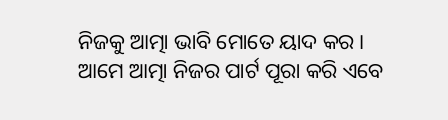ନିଜକୁ ଆତ୍ମା ଭାବି ମୋତେ ୟାଦ କର ।
ଆମେ ଆତ୍ମା ନିଜର ପାର୍ଟ ପୂରା କରି ଏବେ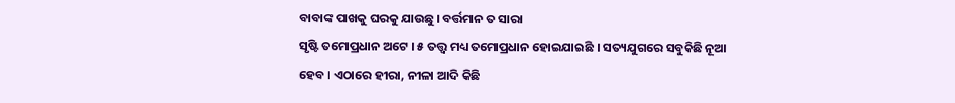ବାବାଙ୍କ ପାଖକୁ ଘରକୁ ଯାଉଛୁ । ବର୍ତ୍ତମାନ ତ ସାରା
ସୃଷ୍ଟି ତମୋପ୍ରଧାନ ଅଟେ । ୫ ତତ୍ତ୍ୱ ମଧ୍ୟ ତମୋପ୍ରଧାନ ହୋଇଯାଇଛି । ସତ୍ୟଯୁଗରେ ସବୁକିଛି ନୂଆ
ହେବ । ଏଠାରେ ହୀରା, ନୀଳା ଆଦି କିଛି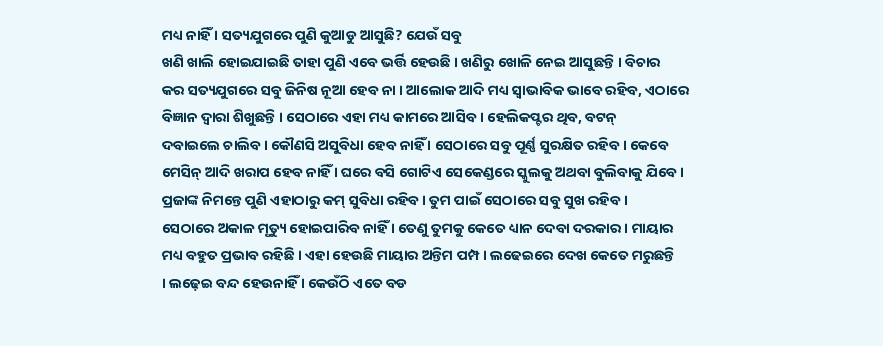ମଧ୍ୟ ନାହିଁ । ସତ୍ୟଯୁଗରେ ପୁଣି କୁଆଡୁ ଆସୁଛି? ଯେଉଁ ସବୁ
ଖଣି ଖାଲି ହୋଇଯାଇଛି ତାହା ପୁଣି ଏବେ ଭର୍ତ୍ତି ହେଉଛି । ଖଣିରୁ ଖୋଳି ନେଇ ଆସୁଛନ୍ତି । ବିଚାର
କର ସତ୍ୟଯୁଗରେ ସବୁ ଜିନିଷ ନୂଆ ହେବ ନା । ଆଲୋକ ଆଦି ମଧ୍ୟ ସ୍ୱାଭାବିକ ଭାବେ ରହିବ, ଏଠାରେ
ବିଜ୍ଞାନ ଦ୍ୱାରା ଶିଖୁଛନ୍ତି । ସେଠାରେ ଏହା ମଧ୍ୟ କାମରେ ଆସିବ । ହେଲିକପ୍ଟର ଥିବ, ବଟନ୍
ଦବାଇଲେ ଚାଲିବ । କୌଣସି ଅସୁବିଧା ହେବ ନାହିଁ । ସେଠାରେ ସବୁ ପୂର୍ଣ୍ଣ ସୁରକ୍ଷିତ ରହିବ । କେବେ
ମେସିନ୍ ଆଦି ଖରାପ ହେବ ନାହିଁ । ଘରେ ବସି ଗୋଟିଏ ସେକେଣ୍ଡରେ ସ୍କୁଲକୁ ଅଥବା ବୁଲିବାକୁ ଯିବେ ।
ପ୍ରଜାଙ୍କ ନିମନ୍ତେ ପୁଣି ଏହାଠାରୁ କମ୍ ସୁବିଧା ରହିବ । ତୁମ ପାଇଁ ସେଠାରେ ସବୁ ସୁଖ ରହିବ ।
ସେଠାରେ ଅକାଳ ମୃତ୍ୟୁ ହୋଇପାରିବ ନାହିଁ । ତେଣୁ ତୁମକୁ କେତେ ଧ୍ୟାନ ଦେବା ଦରକାର । ମାୟାର
ମଧ୍ୟ ବହୁତ ପ୍ରଭାବ ରହିଛି । ଏହା ହେଉଛି ମାୟାର ଅନ୍ତିମ ପମ୍ପ । ଲଢେଇରେ ଦେଖ କେତେ ମରୁଛନ୍ତି
। ଲଢ଼େଇ ବନ୍ଦ ହେଉନାହିଁ । କେଉଁଠି ଏତେ ବଡ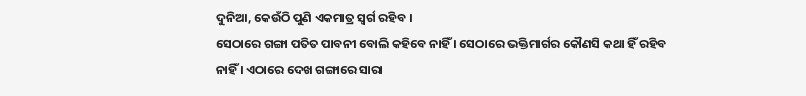ଦୁନିଆ, କେଉଁଠି ପୁଣି ଏକମାତ୍ର ସ୍ୱର୍ଗ ରହିବ ।
ସେଠାରେ ଗଙ୍ଗା ପତିତ ପାବନୀ ବୋଲି କହିବେ ନାହିଁ । ସେଠାରେ ଭକ୍ତିମାର୍ଗର କୌଣସି କଥା ହିଁ ରହିବ
ନାହିଁ । ଏଠାରେ ଦେଖ ଗଙ୍ଗାରେ ସାରା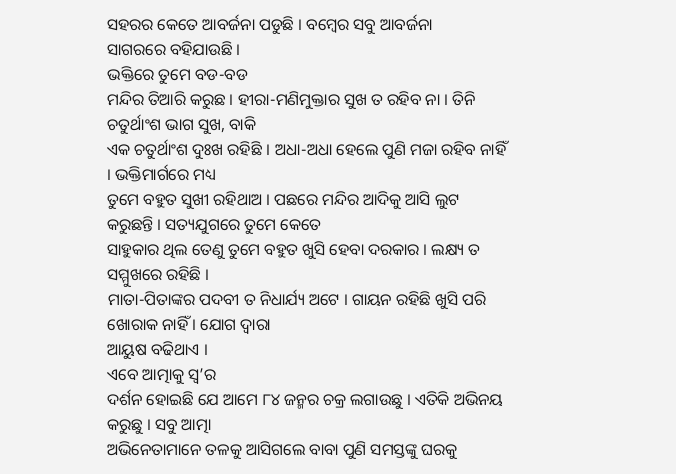ସହରର କେତେ ଆବର୍ଜନା ପଡୁଛି । ବମ୍ବେର ସବୁ ଆବର୍ଜନା
ସାଗରରେ ବହିଯାଉଛି ।
ଭକ୍ତିରେ ତୁମେ ବଡ-ବଡ
ମନ୍ଦିର ତିଆରି କରୁଛ । ହୀରା-ମଣିମୁକ୍ତାର ସୁଖ ତ ରହିବ ନା । ତିନି ଚତୁର୍ଥାଂଶ ଭାଗ ସୁଖ, ବାକି
ଏକ ଚତୁର୍ଥାଂଶ ଦୁଃଖ ରହିଛି । ଅଧା-ଅଧା ହେଲେ ପୁଣି ମଜା ରହିବ ନାହିଁ । ଭକ୍ତିମାର୍ଗରେ ମଧ୍ୟ
ତୁମେ ବହୁତ ସୁଖୀ ରହିଥାଅ । ପଛରେ ମନ୍ଦିର ଆଦିକୁ ଆସି ଲୁଟ କରୁଛନ୍ତି । ସତ୍ୟଯୁଗରେ ତୁମେ କେତେ
ସାହୁକାର ଥିଲ ତେଣୁ ତୁମେ ବହୁତ ଖୁସି ହେବା ଦରକାର । ଲକ୍ଷ୍ୟ ତ ସମ୍ମୁଖରେ ରହିଛି ।
ମାତା-ପିତାଙ୍କର ପଦବୀ ତ ନିଧାର୍ଯ୍ୟ ଅଟେ । ଗାୟନ ରହିଛି ଖୁସି ପରି ଖୋରାକ ନାହିଁ । ଯୋଗ ଦ୍ୱାରା
ଆୟୁଷ ବଢିଥାଏ ।
ଏବେ ଆତ୍ମାକୁ ସ୍ୱ’ର
ଦର୍ଶନ ହୋଇଛି ଯେ ଆମେ ୮୪ ଜନ୍ମର ଚକ୍ର ଲଗାଉଛୁ । ଏତିକି ଅଭିନୟ କରୁଛୁ । ସବୁ ଆତ୍ମା
ଅଭିନେତାମାନେ ତଳକୁ ଆସିଗଲେ ବାବା ପୁଣି ସମସ୍ତଙ୍କୁ ଘରକୁ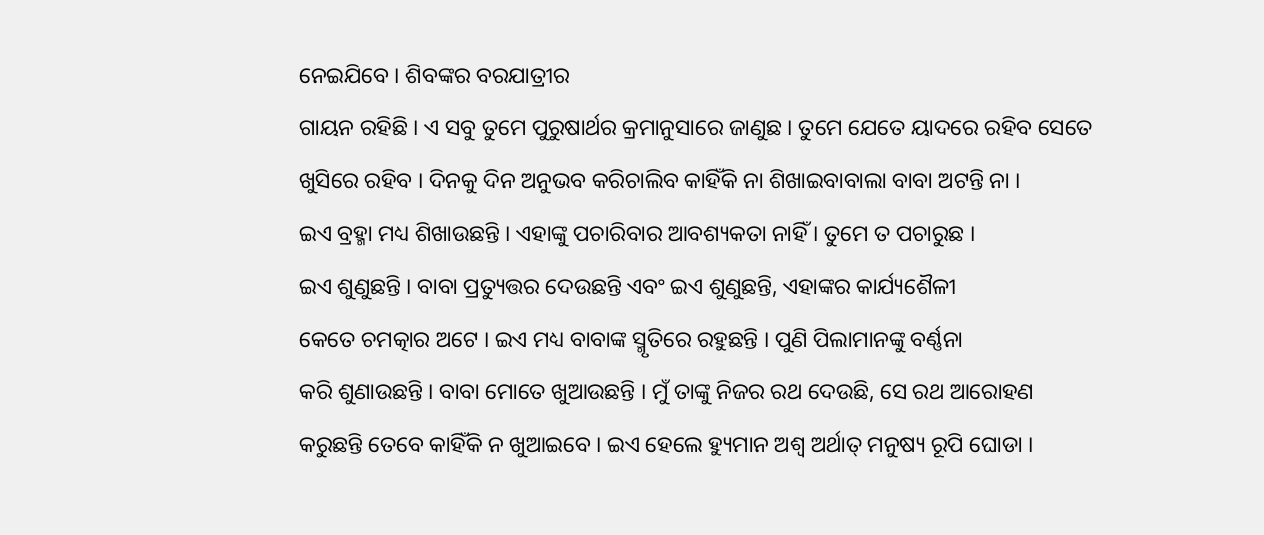ନେଇଯିବେ । ଶିବଙ୍କର ବରଯାତ୍ରୀର
ଗାୟନ ରହିଛି । ଏ ସବୁ ତୁମେ ପୁରୁଷାର୍ଥର କ୍ରମାନୁସାରେ ଜାଣୁଛ । ତୁମେ ଯେତେ ୟାଦରେ ରହିବ ସେତେ
ଖୁସିରେ ରହିବ । ଦିନକୁ ଦିନ ଅନୁଭବ କରିଚାଲିବ କାହିଁକି ନା ଶିଖାଇବାବାଲା ବାବା ଅଟନ୍ତି ନା ।
ଇଏ ବ୍ରହ୍ମା ମଧ୍ୟ ଶିଖାଉଛନ୍ତି । ଏହାଙ୍କୁ ପଚାରିବାର ଆବଶ୍ୟକତା ନାହିଁ । ତୁମେ ତ ପଚାରୁଛ ।
ଇଏ ଶୁଣୁଛନ୍ତି । ବାବା ପ୍ରତ୍ୟୁତ୍ତର ଦେଉଛନ୍ତି ଏବଂ ଇଏ ଶୁଣୁଛନ୍ତି, ଏହାଙ୍କର କାର୍ଯ୍ୟଶୈଳୀ
କେତେ ଚମତ୍କାର ଅଟେ । ଇଏ ମଧ୍ୟ ବାବାଙ୍କ ସ୍ମୃତିରେ ରହୁଛନ୍ତି । ପୁଣି ପିଲାମାନଙ୍କୁ ବର୍ଣ୍ଣନା
କରି ଶୁଣାଉଛନ୍ତି । ବାବା ମୋତେ ଖୁଆଉଛନ୍ତି । ମୁଁ ତାଙ୍କୁ ନିଜର ରଥ ଦେଉଛି, ସେ ରଥ ଆରୋହଣ
କରୁଛନ୍ତି ତେବେ କାହିଁକି ନ ଖୁଆଇବେ । ଇଏ ହେଲେ ହ୍ୟୁମାନ ଅଶ୍ୱ ଅର୍ଥାତ୍ ମନୁଷ୍ୟ ରୂପି ଘୋଡା ।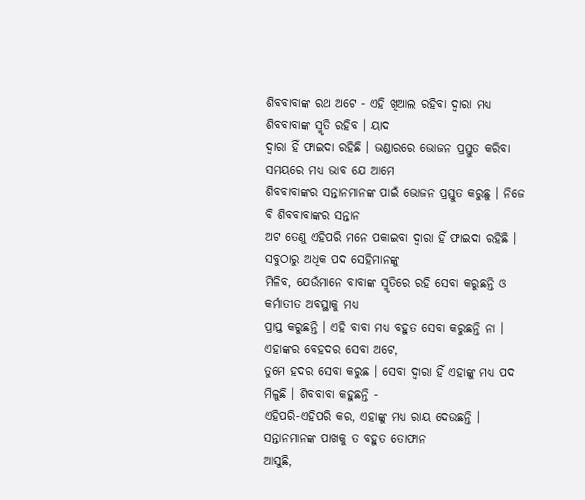ଶିବବାବାଙ୍କ ରଥ ଅଟେ - ଏହି ଖିଆଲ ରହିବା ଦ୍ୱାରା ମଧ୍ୟ ଶିବବାବାଙ୍କ ସ୍ମୃତି ରହିବ । ୟାଦ
ଦ୍ୱାରା ହିଁ ଫାଇଦା ରହିଛି । ଭଣ୍ଡାରରେ ଭୋଜନ ପ୍ରସ୍ତୁତ କରିବା ସମୟରେ ମଧ୍ୟ ଭାବ ଯେ ଆମେ
ଶିବବାବାଙ୍କର ସନ୍ତାନମାନଙ୍କ ପାଇଁ ଭୋଜନ ପ୍ରସ୍ତୁତ କରୁଛୁ । ନିଜେ ବି ଶିବବାବାଙ୍କର ସନ୍ତାନ
ଅଟ ତେଣୁ ଏହିପରି ମନେ ପକାଇବା ଦ୍ୱାରା ହିଁ ଫାଇଦା ରହିଛି । ସବୁଠାରୁ ଅଧିକ ପଦ ସେହିମାନଙ୍କୁ
ମିଳିବ, ଯେଉଁମାନେ ବାବାଙ୍କ ସ୍ମୃତିରେ ରହି ସେବା କରୁଛନ୍ତି ଓ କର୍ମାତୀତ ଅବସ୍ଥାକୁ ମଧ୍ୟ
ପ୍ରାପ୍ତ କରୁଛନ୍ତି । ଏହି ବାବା ମଧ୍ୟ ବହୁତ ସେବା କରୁଛନ୍ତି ନା । ଏହାଙ୍କର ବେହଦର ସେବା ଅଟେ,
ତୁମେ ହଦର ସେବା କରୁଛ । ସେବା ଦ୍ୱାରା ହିଁ ଏହାଙ୍କୁ ମଧ୍ୟ ପଦ ମିଳୁଛି । ଶିବବାବା କହୁଛନ୍ତି -
ଏହିପରି-ଏହିପରି କର, ଏହାଙ୍କୁ ମଧ୍ୟ ରାୟ ଦେଉଛନ୍ତି । ସନ୍ତାନମାନଙ୍କ ପାଖକୁ ତ ବହୁତ ତୋଫାନ
ଆସୁଛି,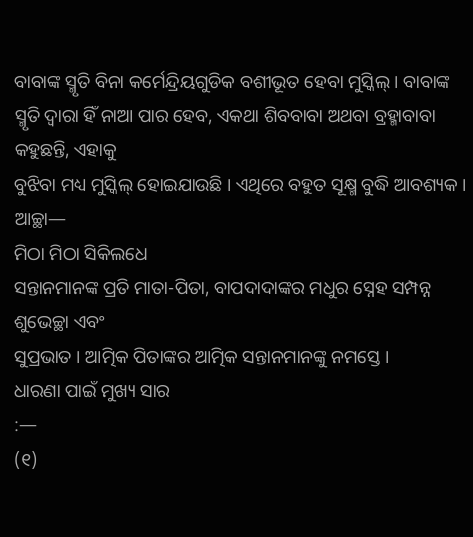ବାବାଙ୍କ ସ୍ମୃତି ବିନା କର୍ମେନ୍ଦ୍ରିୟଗୁଡିକ ବଶୀଭୂତ ହେବା ମୁସ୍କିଲ୍ । ବାବାଙ୍କ
ସ୍ମୃତି ଦ୍ୱାରା ହିଁ ନାଆ ପାର ହେବ, ଏକଥା ଶିବବାବା ଅଥବା ବ୍ରହ୍ମାବାବା କହୁଛନ୍ତି, ଏହାକୁ
ବୁଝିବା ମଧ୍ୟ ମୁସ୍କିଲ୍ ହୋଇଯାଉଛି । ଏଥିରେ ବହୁତ ସୂକ୍ଷ୍ମ ବୁଦ୍ଧି ଆବଶ୍ୟକ । ଆଚ୍ଛା—
ମିଠା ମିଠା ସିକିଲଧେ
ସନ୍ତାନମାନଙ୍କ ପ୍ରତି ମାତା-ପିତା, ବାପଦାଦାଙ୍କର ମଧୁର ସ୍ନେହ ସମ୍ପନ୍ନ ଶୁଭେଚ୍ଛା ଏବଂ
ସୁପ୍ରଭାତ । ଆତ୍ମିକ ପିତାଙ୍କର ଆତ୍ମିକ ସନ୍ତାନମାନଙ୍କୁ ନମସ୍ତେ ।
ଧାରଣା ପାଇଁ ମୁଖ୍ୟ ସାର
:—
(୧)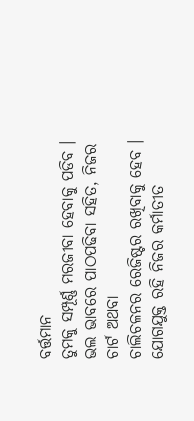ବର୍ତ୍ତମାନ
ତୁମକୁ ସମ୍ପୂର୍ଣ୍ଣ ମରଜୀବା ହେବାକୁ ପଡିବ । ଭଲ ଭାବରେ ପାଠପଢିବା ସହିତ, ନିଜର ଚାର୍ଟ ଅଥବା
ଚାଲିଚଳନର ରେଜିଷ୍ଟର ରଖିବାକୁ ହେବ । ଯୋଗଯୁକ୍ତ ରହି ନିଜର କର୍ମାତୀତ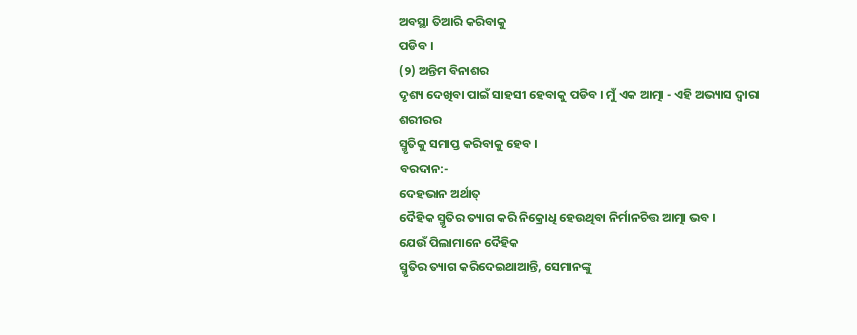ଅବସ୍ଥା ତିଆରି କରିବାକୁ
ପଡିବ ।
(୨) ଅନ୍ତିମ ବିନାଶର
ଦୃଶ୍ୟ ଦେଖିବା ପାଇଁ ସାହସୀ ହେବାକୁ ପଡିବ । ମୁଁ ଏକ ଆତ୍ମା - ଏହି ଅଭ୍ୟାସ ଦ୍ୱାରା ଶରୀରର
ସ୍ମୃତିକୁ ସମାପ୍ତ କରିବାକୁ ହେବ ।
ବରଦାନ:-
ଦେହଭାନ ଅର୍ଥାତ୍
ଦୈହିକ ସ୍ମୃତିର ତ୍ୟାଗ କରି ନିକ୍ରୋଧି ହେଉଥିବା ନିର୍ମାନଚିତ୍ତ ଆତ୍ମା ଭବ ।
ଯେଉଁ ପିଲାମାନେ ଦୈହିକ
ସ୍ମୃତିର ତ୍ୟାଗ କରିଦେଇଥାଆନ୍ତି, ସେମାନଙ୍କୁ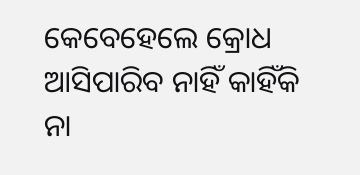କେବେହେଲେ କ୍ରୋଧ ଆସିପାରିବ ନାହିଁ କାହିଁକି ନା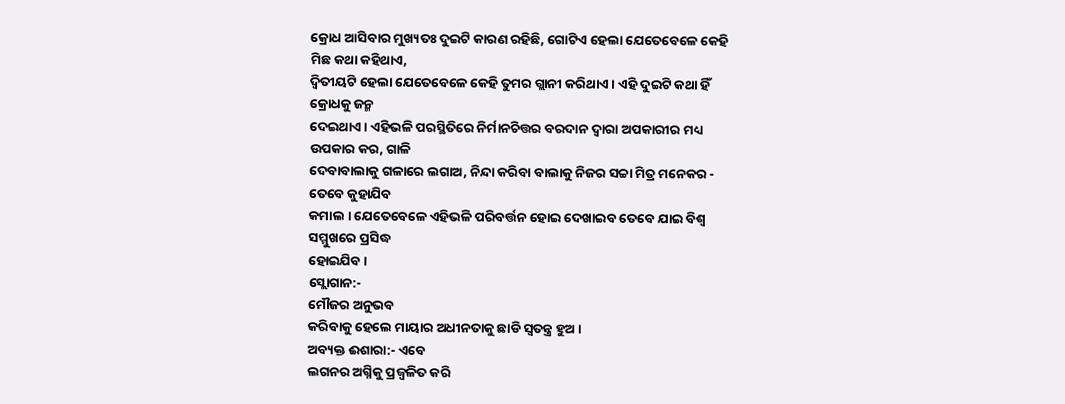କ୍ରୋଧ ଆସିବାର ମୁଖ୍ୟତଃ ଦୁଇଟି କାରଣ ରହିଛି, ଗୋଟିଏ ହେଲା ଯେତେବେଳେ କେହି ମିଛ କଥା କହିଥାଏ,
ଦ୍ୱିତୀୟଟି ହେଲା ଯେତେବେଳେ କେହି ତୁମର ଗ୍ଲାନୀ କରିଥାଏ । ଏହି ଦୁଇଟି କଥା ହିଁ କ୍ରୋଧକୁ ଜନ୍ମ
ଦେଇଥାଏ । ଏହିଭଳି ପରସ୍ଥିତିରେ ନିର୍ମାନଚିତ୍ତର ବରଦାନ ଦ୍ୱାରା ଅପକାରୀର ମଧ୍ୟ ଉପକାର କର, ଗାଳି
ଦେବାବାଲାକୁ ଗଳାରେ ଲଗାଅ, ନିନ୍ଦା କରିବା ବାଲାକୁ ନିଜର ସଚ୍ଚା ମିତ୍ର ମନେକର - ତେବେ କୁହାଯିବ
କମାଲ । ଯେତେବେଳେ ଏହିଭଳି ପରିବର୍ତ୍ତନ ହୋଇ ଦେଖାଇବ ତେବେ ଯାଇ ବିଶ୍ୱ ସମ୍ମୁଖରେ ପ୍ରସିଦ୍ଧ
ହୋଇଯିବ ।
ସ୍ଲୋଗାନ:-
ମୌଜର ଅନୁଭବ
କରିବାକୁ ହେଲେ ମାୟାର ଅଧୀନତାକୁ ଛାଡି ସ୍ୱତନ୍ତ୍ର ହୁଅ ।
ଅବ୍ୟକ୍ତ ଈଶାରା:- ଏବେ
ଲଗନର ଅଗ୍ନିକୁ ପ୍ରଜ୍ୱଳିତ କରି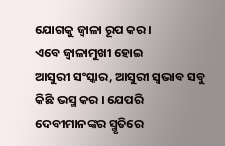ଯୋଗକୁ ଜ୍ୱାଳା ରୂପ କର ।
ଏବେ ଜ୍ୱାଳାମୁଖୀ ହୋଇ
ଆସୁରୀ ସଂସ୍କାର, ଆସୁରୀ ସ୍ୱଭାବ ସବୁ କିଛି ଭସ୍ମ କର । ଯେପରି ଦେବୀମାନଙ୍କର ସ୍ମୃତିରେ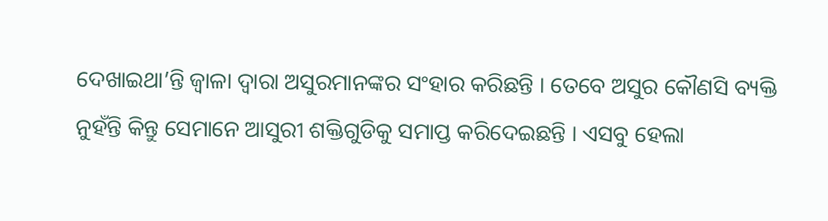ଦେଖାଇଥା’ନ୍ତି ଜ୍ୱାଳା ଦ୍ୱାରା ଅସୁରମାନଙ୍କର ସଂହାର କରିଛନ୍ତି । ତେବେ ଅସୁର କୌଣସି ବ୍ୟକ୍ତି
ନୁହଁନ୍ତି କିନ୍ତୁ ସେମାନେ ଆସୁରୀ ଶକ୍ତିଗୁଡିକୁ ସମାପ୍ତ କରିଦେଇଛନ୍ତି । ଏସବୁ ହେଲା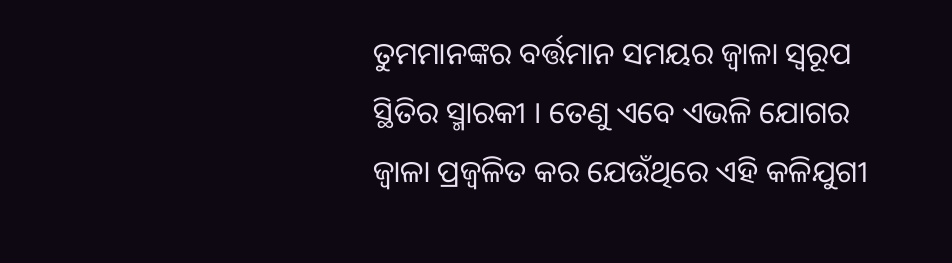ତୁମମାନଙ୍କର ବର୍ତ୍ତମାନ ସମୟର ଜ୍ୱାଳା ସ୍ୱରୂପ ସ୍ଥିତିର ସ୍ମାରକୀ । ତେଣୁ ଏବେ ଏଭଳି ଯୋଗର
ଜ୍ୱାଳା ପ୍ରଜ୍ୱଳିତ କର ଯେଉଁଥିରେ ଏହି କଳିଯୁଗୀ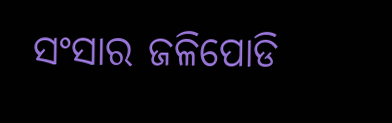ସଂସାର ଜଳିପୋଡି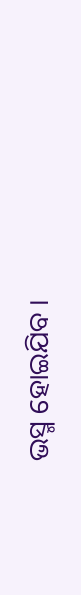ଭସ୍ମ ହୋଇଯିବ ।